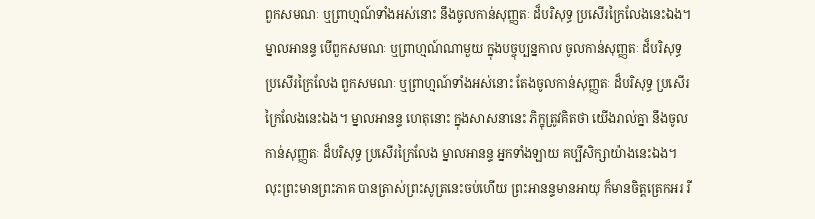ពួកសមណៈ ឬព្រាហ្មណ៍ទាំងអស់នោះ នឹងចូលកាន់សុញ្ញតៈ ដ៏បរិសុទ្ធ ប្រសើរក្រៃលែងនេះឯង។ ម្នាលអានន្ទ បើពួកសមណៈ ឬព្រាហ្មណ៍ណាមួយ ក្នុងបច្ចុប្បន្នកាល ចូលកាន់សុញ្ញតៈ ដ៏បរិសុទ្ធ ប្រសើរក្រៃលែង ពួកសមណៈ ឬព្រាហ្មណ៍ទាំងអស់នោះ តែងចូលកាន់សុញ្ញតៈ ដ៏បរិសុទ្ធ ប្រសើរក្រៃលែងនេះឯង។ ម្នាលអានន្ទ ហេតុនោះ ក្នុងសាសនានេះ ភិក្ខុត្រូវគិតថា យើងរាល់គ្នា នឹងចូលកាន់សុញ្ញតៈ ដ៏បរិសុទ្ធ ប្រសើរក្រៃលែង ម្នាលអានន្ទ អ្នកទាំងឡាយ គប្បីសិក្សាយ៉ាងនេះឯង។ លុះព្រះមានព្រះភាគ បានត្រាស់ព្រះសូត្រនេះចប់ហើយ ព្រះអានន្ទមានអាយុ ក៏មានចិត្តត្រេកអរ រី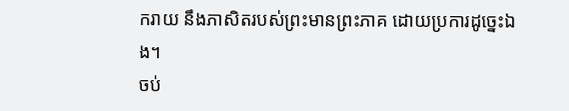ករាយ នឹងភាសិតរបស់ព្រះមានព្រះភាគ ដោយប្រការដូច្នេះឯង។
ចប់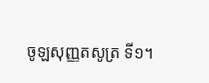ចូឡសុញ្ញតសូត្រ ទី១។